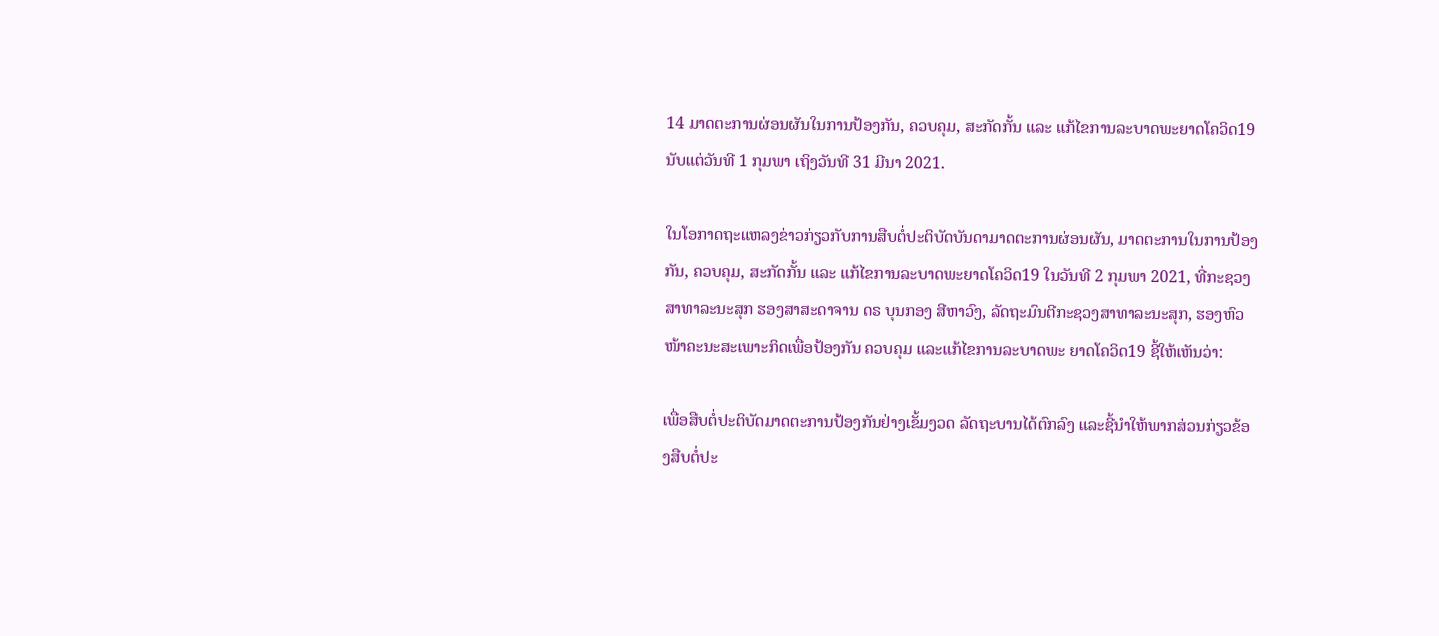14 ມາດຕະການຜ່ອນຜັນໃນການປ້ອງກັນ, ຄວບຄຸມ, ສະກັດກັ້ນ ແລະ ແກ້ໄຂການລະບາດພະຍາດໂຄວິດ19 ນັບແຕ່ວັນທີ 1 ກຸມພາ ເຖິງວັນທີ 31 ມີນາ 2021.

ໃນໂອກາດຖະແຫລງຂ່າວກ່ຽວກັບການສືບຕໍ່ປະຕິບັດບັນດາມາດຕະການຜ່ອນຜັນ, ມາດຕະການໃນການປ້ອງກັນ, ຄວບຄຸມ, ສະກັດກັ້ນ ແລະ ແກ້ໄຂການລະບາດພະຍາດໂຄວິດ19 ໃນວັນທີ 2 ກຸມພາ 2021, ທີ່ກະຊວງສາທາລະນະສຸກ ຮອງສາສະດາຈານ ດຣ ບຸນກອງ ສີຫາວົງ, ລັດຖະມົນຕີກະຊວງສາທາລະນະສຸກ, ຮອງຫົວໜ້າຄະນະສະເພາະກິດເພື່ອປ້ອງກັນ ຄວບຄຸມ ແລະແກ້ໄຂການລະບາດພະ ຍາດໂຄວິດ19 ຊີ້ໃຫ້ເຫັນວ່າ:

ເພື່ອສືບຕໍ່ປະຕິບັດມາດຕະການປ້ອງກັນຢ່າງເຂັ້ມງວດ ລັດຖະບານໄດ້ຕົກລົງ ແລະຊີ້ນໍາໃຫ້ພາກສ່ວນກ່ຽວຂ້ອງສືບຕໍ່ປະ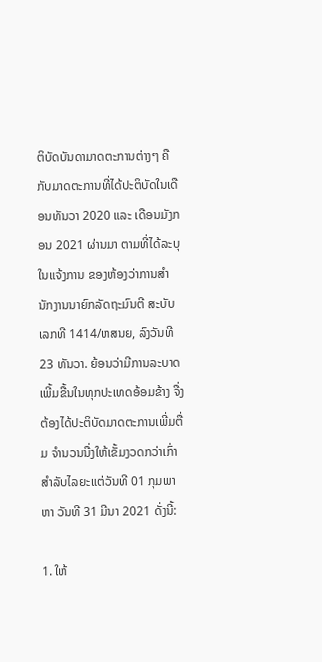ຕິບັດບັນດາມາດຕະການຕ່າງໆ ຄືກັບມາດຕະການທີ່ໄດ້ປະຕິບັດໃນເດືອນທັນວາ 2020 ແລະ ເດືອນມັງກອນ 2021 ຜ່ານມາ ຕາມທີ່ໄດ້ລະບຸໃນແຈ້ງການ ຂອງຫ້ອງວ່າການສຳນັກງານນາຍົກລັດຖະມົນຕີ ສະບັບເລກທີ 1414/ຫສນຍ, ລົງວັນທີ 23 ທັນວາ. ຍ້ອນວ່າມີການລະບາດເພີ້ມຂື້ນໃນທຸກປະເທດອ້ອມຂ້າງ ຈື່ງຕ້ອງໄດ້ປະຕິບັດມາດຕະການເພີ່ມຕື່ມ ຈຳນວນນື່ງໃຫ້ເຂັ້ມງວດກວ່າເກົ່າ ສຳລັບໄລຍະແຕ່ວັນທີ 01 ກຸມພາ ຫາ ວັນທີ 31 ມີນາ 2021 ດັ່ງນີ້:

1. ໃຫ້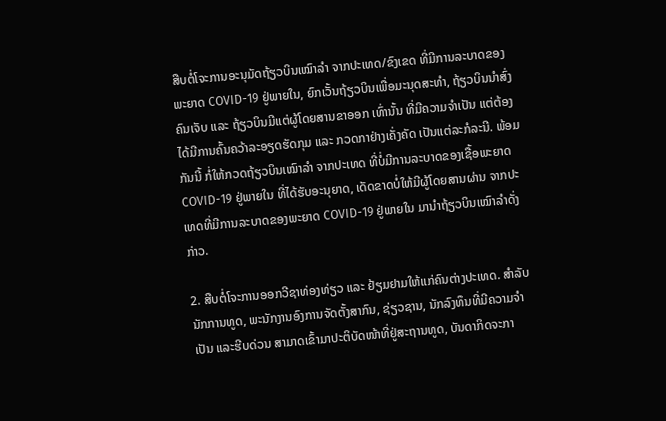ສືບຕໍ່ໂຈະການອະນຸມັດຖ້ຽວບິນເໝົາລຳ ຈາກປະເທດ/ຂົງເຂດ ທີ່ມີການລະບາດຂອງພະຍາດ COVID-19 ຢູ່ພາຍໃນ, ຍົກເວັ້ນຖ້ຽວບິນເພື່ອມະນຸດສະທໍາ, ຖ້ຽວບິນນໍາສົ່ງຄົນເຈັບ ແລະ ຖ້ຽວບິນມີແຕ່ຜູ້ໂດຍສານຂາອອກ ເທົ່ານັ້ນ ທີ່ມີຄວາມຈໍາເປັນ ແຕ່ຕ້ອງໄດ້ມີການຄົ້ນຄວ້າລະອຽດຮັດກຸມ ແລະ ກວດກາຢ່າງເຄັ່ງຄັດ ເປັນແຕ່ລະກໍລະນີ. ພ້ອມກັນນີ້ ກໍ່ໃຫ້ກວດຖ້ຽວບິນເໝົາລຳ ຈາກປະເທດ ທີ່ບໍ່ມີການລະບາດຂອງເຊື້ອພະຍາດ COVID-19 ຢູ່ພາຍໃນ ທີ່ໄດ້ຮັບອະນຸຍາດ, ເດັດຂາດບໍ່ໃຫ້ມີຜູ້ໂດຍສານຜ່ານ ຈາກປະເທດທີ່ມີການລະບາດຂອງພະຍາດ COVID-19 ຢູ່ພາຍໃນ ມານໍາຖ້ຽວບິນເໝົາລໍາດັ່ງກ່າວ.

2. ສືບຕໍ່ໂຈະການອອກວີຊາທ່ອງທ່ຽວ ແລະ ຢ້ຽມຢາມໃຫ້ແກ່ຄົນຕ່າງປະເທດ. ສໍາລັບນັກການທູດ, ພະນັກງານອົງການຈັດຕັ້ງສາກົນ, ຊ່ຽວຊານ, ນັກລົງທຶນທີ່ມີຄວາມຈໍາເປັນ ແລະຮີບດ່ວນ ສາມາດເຂົ້າມາປະຕິບັດໜ້າທີ່ຢູ່ສະຖານທູດ, ບັນດາກິດຈະກາ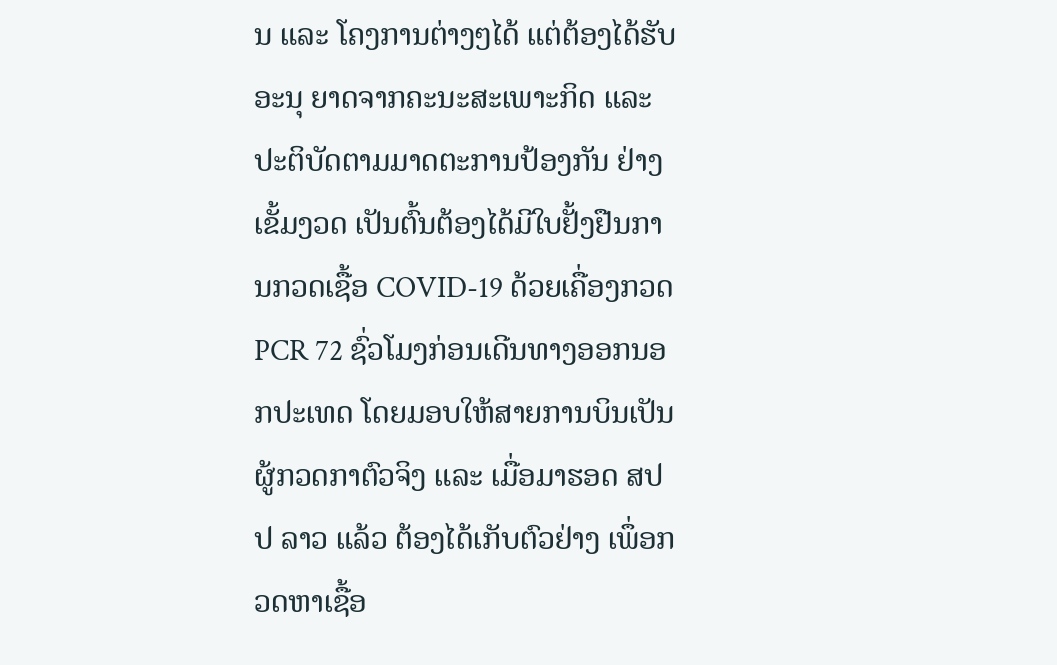ນ ແລະ ໂຄງການຕ່າງໆໄດ້ ແຕ່ຕ້ອງໄດ້ຮັບອະນຸ ຍາດຈາກຄະນະສະເພາະກິດ ແລະ ປະຕິບັດຕາມມາດຕະການປ້ອງກັນ ຢ່າງເຂັ້ມງວດ ເປັນຕົ້ນຕ້ອງໄດ້ມີໃບຢັ້ງຢືນການກວດເຊື້ອ COVID-19 ດ້ວຍເຄື່ອງກວດ PCR 72 ຊົ່ວໂມງກ່ອນເດີນທາງອອກນອກປະເທດ ໂດຍມອບໃຫ້ສາຍການບິນເປັນຜູ້ກວດກາຕົວຈິງ ແລະ ເມື່ອມາຮອດ ສປປ ລາວ ແລ້ວ ຕ້ອງໄດ້ເກັບຕົວຢ່າງ ເພຶ່ອກວດຫາເຊື້ອ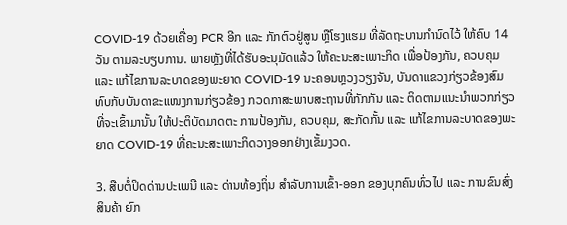COVID-19 ດ້ວຍເຄື່ອງ PCR ອີກ ແລະ ກັກຕົວຢູ່ສູນ ຫຼືໂຮງແຮມ ທີ່ລັດຖະບານກໍານົດໄວ້ ໃຫ້ຄົບ 14 ວັນ ຕາມລະບຽບການ. ພາຍຫຼັງທີ່ໄດ້ຮັບອະນຸມັດແລ້ວ ໃຫ້ຄະນະສະເພາະກິດ ເພື່ອປ້ອງກັນ, ຄວບຄຸມ ແລະ ແກ້ໄຂການລະບາດຂອງພະຍາດ COVID-19 ນະຄອນຫຼວງວຽງຈັນ, ບັນດາແຂວງກ່ຽວຂ້ອງສົມທົບກັບບັນດາຂະແໜງການກ່ຽວຂ້ອງ ກວດກາສະພາບສະຖານທີ່ກັກກັນ ແລະ ຕິດຕາມແນະນຳພວກກ່ຽວ ທີ່ຈະເຂົ້າມານັ້ນ ໃຫ້ປະຕິບັດມາດຕະ ການປ້ອງກັນ, ຄວບຄຸມ, ສະກັດກັ້ນ ແລະ ແກ້ໄຂການລະບາດຂອງພະຍາດ COVID-19 ທີ່ຄະນະສະເພາະກິດວາງອອກຢ່າງເຂັ້ມງວດ.

3. ສືບຕໍ່ປິດດ່ານປະເພນີ ແລະ ດ່ານທ້ອງຖິ່ນ ສໍາລັບການເຂົ້າ-ອອກ ຂອງບຸກຄົນທົ່ວໄປ ແລະ ການຂົນສົ່ງສິນຄ້າ ຍົກ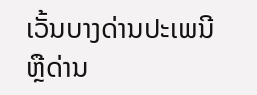ເວັ້ນບາງດ່ານປະເພນີ ຫຼືດ່ານ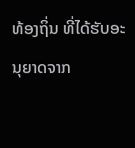ທ້ອງຖິ່ນ ທີ່ໄດ້ຮັບອະນຸຍາດຈາກ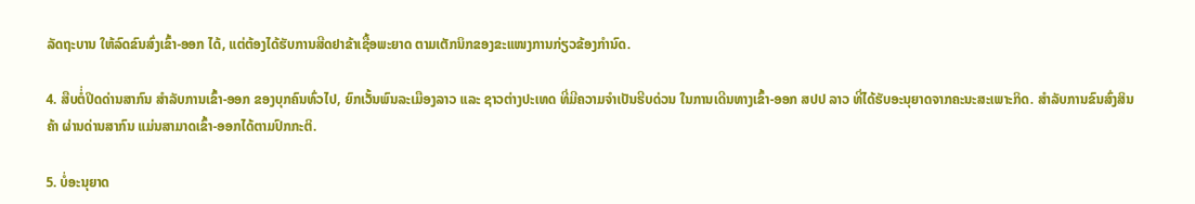ລັດຖະບານ ໃຫ້ລົດຂົນສົ່ງເຂົ້າ-ອອກ ໄດ້, ແຕ່ຕ້ອງໄດ້ຮັບການສີດຢາຂ້າເຊື້ອພະຍາດ ຕາມເຕັກນິກຂອງຂະແໜງການກ່ຽວຂ້ອງກຳນົດ.

4. ສືບຕ່ໍ່ປິດດ່ານສາກົນ ສຳລັບການເຂົ້າ-ອອກ ຂອງບຸກຄົນທົ່ວໄປ, ຍົກເວັ້ນພົນລະເມືອງລາວ ແລະ ຊາວຕ່າງປະເທດ ທີ່ມີຄວາມຈຳເປັນຮີບດ່ວນ ໃນການເດີນທາງເຂົ້າ-ອອກ ສປປ ລາວ ທີ່ໄດ້ຮັບອະນຸຍາດຈາກຄະນະສະເພາະກິດ. ສໍາລັບການຂົນສົ່ງສິນຄ້າ ຜ່ານດ່ານສາກົນ ແມ່ນສາມາດເຂົ້າ-ອອກໄດ້ຕາມປົກກະຕິ.

5. ບໍ່ອະນຸຍາດ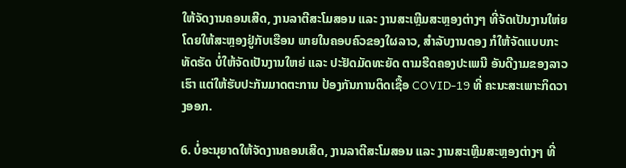ໃຫ້ຈັດງານຄອນເສີດ, ງານລາຕີສະໂມສອນ ແລະ ງານສະເຫຼີມສະຫຼອງຕ່າງໆ ທີ່ຈັດເປັນງານໃຫ່ຍ ໂດຍໃຫ້ສະຫຼອງຢູ່ກັບເຮືອນ ພາຍໃນຄອບຄົວຂອງໃຜລາວ, ສໍາລັບງານດອງ ກໍໃຫ້ຈັດແບບກະທັດຮັດ ບໍ່ໃຫ້ຈັດເປັນງານໃຫຍ່ ແລະ ປະຢັດມັດທະຍັດ ຕາມຮີດຄອງປະເພນີ ອັນດີງາມຂອງລາວເຮົາ ແຕ່ໃຫ້ຮັບປະກັນມາດຕະການ ປ້ອງກັນການຕິດເຊື້ອ COVID-19 ທີ່ ຄະນະສະເພາະກິດວາງອອກ.

6. ບໍ່ອະນຸຍາດໃຫ້ຈັດງານຄອນເສີດ, ງານລາຕີສະໂມສອນ ແລະ ງານສະເຫຼີມສະຫຼອງຕ່າງໆ ທີ່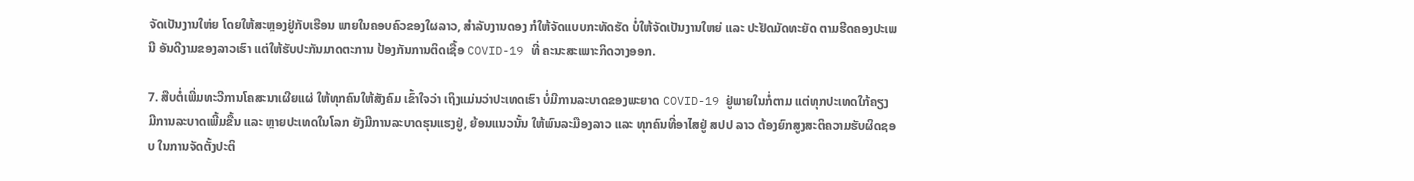ຈັດເປັນງານໃຫ່ຍ ໂດຍໃຫ້ສະຫຼອງຢູ່ກັບເຮືອນ ພາຍໃນຄອບຄົວຂອງໃຜລາວ, ສໍາລັບງານດອງ ກໍໃຫ້ຈັດແບບກະທັດຮັດ ບໍ່ໃຫ້ຈັດເປັນງານໃຫຍ່ ແລະ ປະຢັດມັດທະຍັດ ຕາມຮີດຄອງປະເພນີ ອັນດີງາມຂອງລາວເຮົາ ແຕ່ໃຫ້ຮັບປະກັນມາດຕະການ ປ້ອງກັນການຕິດເຊື້ອ COVID-19 ທີ່ ຄະນະສະເພາະກິດວາງອອກ.

7. ສືບຕໍ່ເພີ່ມທະວີການໂຄສະນາເຜີຍແຜ່ ໃຫ້ທຸກຄົນໃຫ້ສັງຄົມ ເຂົ້າໃຈວ່າ ເຖິງແມ່ນວ່າປະເທດເຮົາ ບໍ່ມີການລະບາດຂອງພະຍາດ COVID-19 ຢູ່ພາຍໃນກໍ່ຕາມ ແຕ່ທຸກປະເທດໃກ້ຄຽງ ມີການລະບາດເພີ້ມຂື້ນ ແລະ ຫຼາຍປະເທດໃນໂລກ ຍັງມີການລະບາດຮຸນແຮງຢູ່, ຍ້ອນແນວນັ້ນ ໃຫ້ພົນລະມືອງລາວ ແລະ ທຸກຄົນທີ່ອາໄສຢູ່ ສປປ ລາວ ຕ້ອງຍົກສູງສະຕິຄວາມຮັບຜິດຊອບ ໃນການຈັດຕັ້ງປະຕິ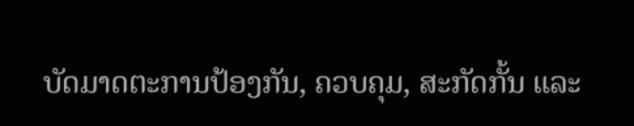ບັດມາດຕະການປ້ອງກັນ, ຄວບຄຸມ, ສະກັດກັ້ນ ແລະ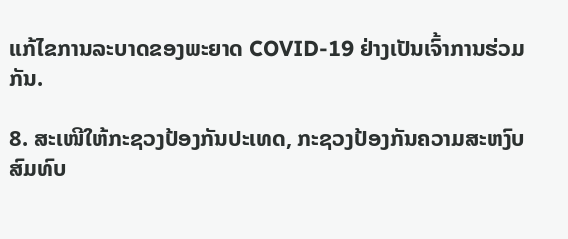ແກ້ໄຂການລະບາດຂອງພະຍາດ COVID-19 ຢ່າງເປັນເຈົ້າການຮ່ວມກັນ.

8. ສະເໜີໃຫ້ກະຊວງປ້ອງກັນປະເທດ, ກະຊວງປ້ອງກັນຄວາມສະຫງົບສົມທົບ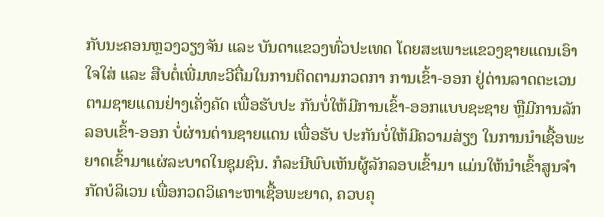ກັບນະຄອນຫຼວງວຽງຈັນ ແລະ ບັນດາແຂວງທົ່ວປະເທດ ໂດຍສະເພາະແຂວງຊາຍແດນເອົາໃຈໃສ່ ແລະ ສືບຕໍ່ເພີ່ມທະວີຕື່ມໃນການຕິດຕາມກວດກາ ການເຂົ້າ-ອອກ ຢູ່ດ່ານລາດຕະເວນຕາມຊາຍແດນຢ່າງເຄັ່ງຄັດ ເພື່ອຮັບປະ ກັນບໍ່ໃຫ້ມີການເຂົ້າ-ອອກແບບຊະຊາຍ ຫຼືມີການລັກລອບເຂົ້າ-ອອກ ບໍ່ຜ່ານດ່ານຊາຍແດນ ເພື່ອຮັບ ປະກັນບໍ່ໃຫ້ມີຄວາມສ່ຽງ ໃນການນຳເຊື້ອພະຍາດເຂົ້າມາແຜ່ລະບາດໃນຊຸມຊົນ. ກໍລະນີພົບເຫັນຜູ້ລັກລອບເຂົ້າມາ ແມ່ນໃຫ້ນຳເຂົ້າສູນຈຳກັດບໍລິເວນ ເພື່ອກວດວິເຄາະຫາເຊື້ອພະຍາດ, ຄວບຄຸ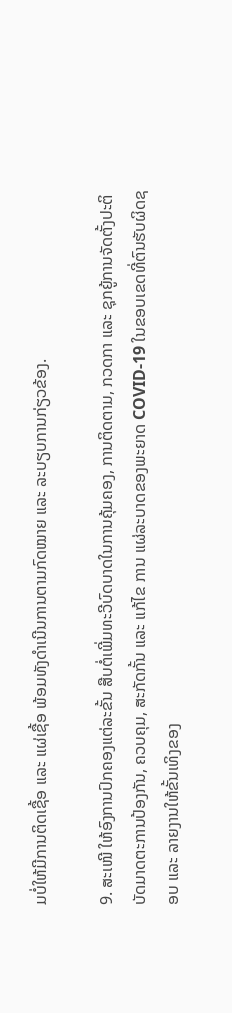ມບໍ່ໃຫ້ມີການຕິດເຊື້ອ ແລະ ແຜ່ເຊື້ອ ພ້ອມທັງດຳເນີນການຕາມກົດໝາຍ ແລະ ລະບຽບການກ່ຽວຂ້ອງ.

9. ສະເໜີ ໃຫ້ອົງການປົກຄອງແຕ່ລະຂັ້ນ ສືບຕໍ່ເພີ່ມທະວີບົດບາດໃນການຄຸ້ມຄອງ, ການຕິດຕາມ, ກວດກາ ແລະ ຊຸກຍູ້ການຈັດຕັ້ງປະຕິບັດມາດຕະການປ້ອງກັນ, ຄວບຄຸມ, ສະກັດກັ້ນ ແລະ ແກ້ໄຂ ການ ແຜ່ລະບາດຂອງພະຍາດ COVID-19 ໃນຂອບເຂດທີ່ຕົນຮັບຜິດຊອບ ແລະ ລາຍງານໃຫ້ຂັ້ນເທິງຂອງ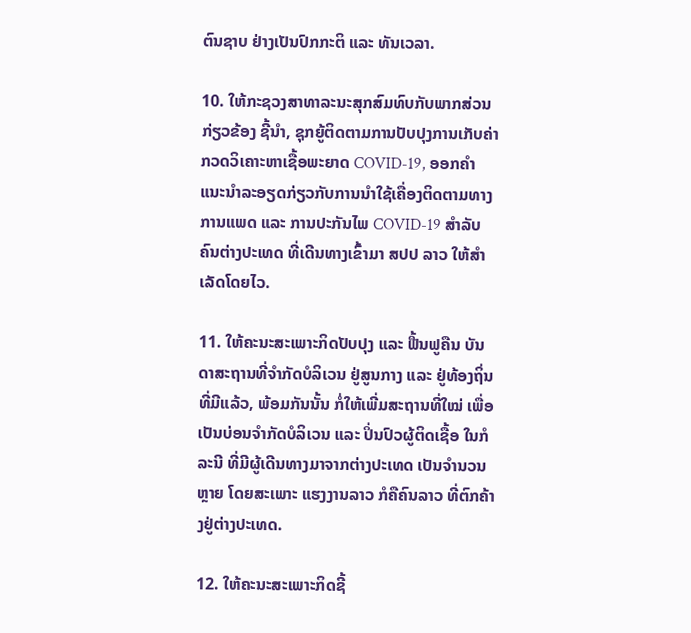ຕົນຊາບ ຢ່າງເປັນປົກກະຕິ ແລະ ທັນເວລາ.

10. ໃຫ້ກະຊວງສາທາລະນະສຸກສົມທົບກັບພາກສ່ວນກ່ຽວຂ້ອງ ຊີ້ນຳ, ຊຸກຍູ້ຕິດຕາມການປັບປຸງການເກັບຄ່າກວດວິເຄາະຫາເຊື້ອພະຍາດ COVID-19, ອອກຄຳແນະນຳລະອຽດກ່ຽວກັບການນຳໃຊ້ເຄື່ອງຕິດຕາມທາງການແພດ ແລະ ການປະກັນໄພ COVID-19 ສໍາລັບຄົນຕ່າງປະເທດ ທີ່ເດີນທາງເຂົ້າມາ ສປປ ລາວ ໃຫ້ສຳເລັດໂດຍໄວ.

11. ໃຫ້ຄະນະສະເພາະກິດປັບປຸງ ແລະ ຟື້ນຟູຄືນ ບັນດາສະຖານທີ່ຈຳກັດບໍລິເວນ ຢູ່ສູນກາງ ແລະ ຢູ່ທ້ອງຖິ່ນ ທີ່ມີແລ້ວ, ພ້ອມກັນນັ້ນ ກໍ່ໃຫ້ເພີ່ມສະຖານທີ່ໃໝ່ ເພື່ອເປັນບ່ອນຈຳກັດບໍລິເວນ ແລະ ປິ່ນປົວຜູ້ຕິດເຊື້ອ ໃນກໍລະນີ ທີ່ມີຜູ້ເດີນທາງມາຈາກຕ່າງປະເທດ ເປັນຈຳນວນຫຼາຍ ໂດຍສະເພາະ ແຮງງານລາວ ກໍຄືຄົນລາວ ທີ່ຕົກຄ້າງຢູ່ຕ່າງປະເທດ.

12. ໃຫ້ຄະນະສະເພາະກິດຊີ້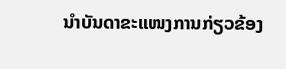ນຳບັນດາຂະແໜງການກ່ຽວຂ້ອງ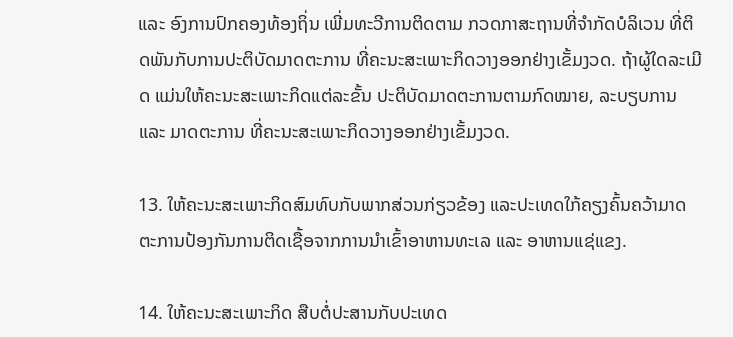ແລະ ອົງການປົກຄອງທ້ອງຖິ່ນ ເພີ່ມທະວີການຕິດຕາມ ກວດກາສະຖານທີ່ຈຳກັດບໍລິເວນ ທີ່ຕິດພັນກັບການປະຕິບັດມາດຕະການ ທີ່ຄະນະສະເພາະກິດວາງອອກຢ່າງເຂັ້ມງວດ. ຖ້າຜູ້ໃດລະເມີດ ແມ່ນໃຫ້ຄະນະສະເພາະກິດແຕ່ລະຂັ້ນ ປະຕິບັດມາດຕະການຕາມກົດໝາຍ, ລະບຽບການ ແລະ ມາດຕະການ ທີ່ຄະນະສະເພາະກິດວາງອອກຢ່າງເຂັ້ມງວດ.

13. ໃຫ້ຄະນະສະເພາະກິດສົມທົບກັບພາກສ່ວນກ່ຽວຂ້ອງ ແລະປະເທດໃກ້ຄຽງຄົ້ນຄວ້າມາດຕະການປ້ອງກັນການຕິດເຊື້ອຈາກການນຳເຂົ້າອາຫານທະເລ ແລະ ອາຫານແຊ່ແຂງ.

14. ໃຫ້ຄະນະສະເພາະກິດ ສືບຕໍ່ປະສານກັບປະເທດ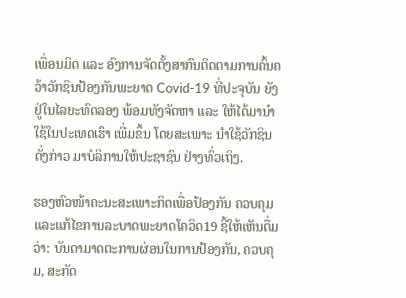ເພື່ອນມິດ ແລະ ອົງການຈັດຕັ້ງສາກົນຕິດຕາມການຄົ້ນຄວ້າວັກຊິນປ້ອງກັນພະຍາດ Covid-19 ທີ່ປະຈຸບັນ ຍັງຢູ່ໃນໄລຍະທົດລອງ ພ້ອມທັງຈັດຫາ ແລະ ໃຫ້ໄດ້ມານຳໃຊ້ໃນປະເທດເຮົາ ເພີ່ມຂຶ້ນ ໂດຍສະເພາະ ນຳໃຊ້ວັກຊິນດັ່ງກ່າວ ມາບໍລິການໃຫ້ປະຊາຊົນ ຢ່າງທົ່ວເຖິງ.

ຮອງຫົວໜ້າຄະນະສະເພາະກິດເພື່ອປ້ອງກັນ ຄວບຄຸມ ແລະແກ້ໄຂການລະບາດພະຍາດໂຄວິດ19 ຊີ້ໃຫ້ເຫັນຕື່ມວ່າ: ບັນດາມາດຕະການຜ່ອນໃນການປ້ອງກັນ, ຄວບຄຸມ, ສະກັດ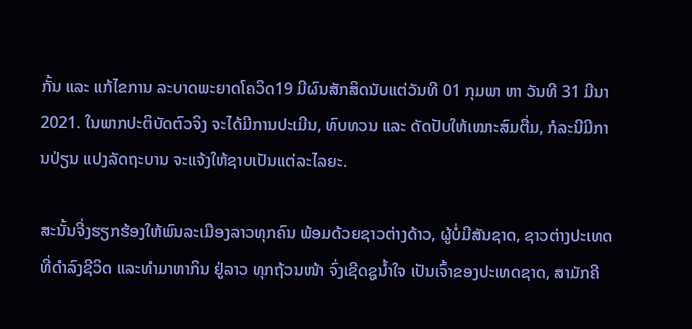ກັ້ນ ແລະ ແກ້ໄຂການ ລະບາດພະຍາດໂຄວິດ19 ມີຜົນສັກສິດນັບແຕ່ວັນທີ 01 ກຸມພາ ຫາ ວັນທີ 31 ມີນາ 2021. ໃນພາກປະຕິບັດຕົວຈິງ ຈະໄດ້ມີການປະເມີນ, ທົບທວນ ແລະ ດັດປັບໃຫ້ເໝາະສົມຕື່ມ, ກໍລະນີມີການປ່ຽນ ແປງລັດຖະບານ ຈະແຈ້ງໃຫ້ຊາບເປັນແຕ່ລະໄລຍະ.

ສະນັ້ນຈີ່ງຮຽກຮ້ອງໃຫ້ພົນລະເມືອງລາວທຸກຄົນ ພ້ອມດ້ວຍຊາວຕ່າງດ້າວ, ຜູ້ບໍ່ມີສັນຊາດ, ຊາວຕ່າງປະເທດ ທີ່ດຳລົງຊີວິດ ແລະທຳມາຫາກິນ ຢູ່ລາວ ທຸກຖ້ວນໜ້າ ຈົ່ງເຊີດຊູນ້ຳໃຈ ເປັນເຈົ້າຂອງປະເທດຊາດ, ສາມັກຄີ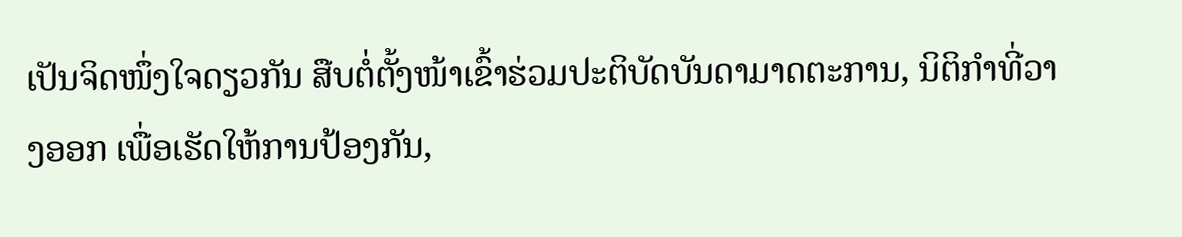ເປັນຈິດໜຶ່ງໃຈດຽວກັນ ສືບຕໍ່ຕັ້ງໜ້າເຂົ້າຮ່ວມປະຕິບັດບັນດາມາດຕະການ, ນິຕິກໍາທີ່ວາງອອກ ເພື່ອເຮັດໃຫ້ການປ້ອງກັນ,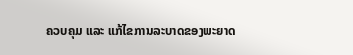ຄວບຄຸມ ແລະ ແກ້ໄຂການລະບາດຂອງພະຍາດ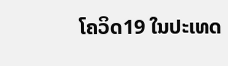ໂຄວິດ19 ໃນປະເທດ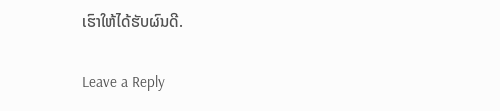ເຮົາໃຫ້ໄດ້ຮັບຜົນດີ.

Leave a Reply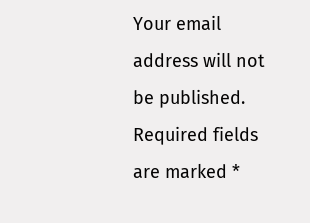Your email address will not be published. Required fields are marked *